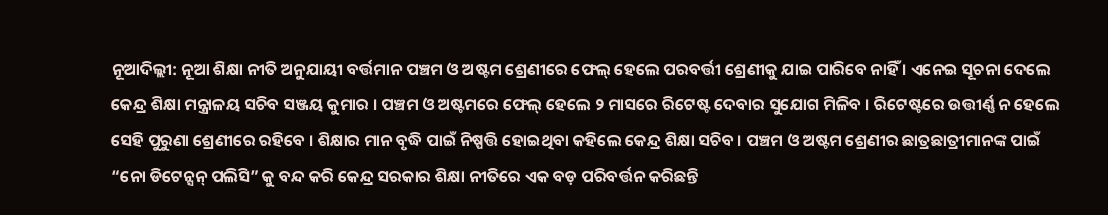ନୂଆଦିଲ୍ଲୀ: ନୂଆ ଶିକ୍ଷା ନୀତି ଅନୁଯାୟୀ ବର୍ତ୍ତମାନ ପଞ୍ଚମ ଓ ଅଷ୍ଟମ ଶ୍ରେଣୀରେ ଫେଲ୍ ହେଲେ ପରବର୍ତ୍ତୀ ଶ୍ରେଣୀକୁ ଯାଇ ପାରିବେ ନାହିଁ । ଏନେଇ ସୂଚନା ଦେଲେ କେନ୍ଦ୍ର ଶିକ୍ଷା ମନ୍ତ୍ରାଳୟ ସଚିବ ସଞ୍ଜୟ କୁମାର । ପଞ୍ଚମ ଓ ଅଷ୍ଟମରେ ଫେଲ୍ ହେଲେ ୨ ମାସରେ ରିଟେଷ୍ଟ ଦେବାର ସୁଯୋଗ ମିଳିବ । ରିଟେଷ୍ଟରେ ଉତ୍ତୀର୍ଣ୍ଣ ନ ହେଲେ ସେହି ପୁରୁଣା ଶ୍ରେଣୀରେ ରହିବେ । ଶିକ୍ଷାର ମାନ ବୃଦ୍ଧି ପାଇଁ ନିଷ୍ପତ୍ତି ହୋଇଥିବା କହିଲେ କେନ୍ଦ୍ର ଶିକ୍ଷା ସଚିବ । ପଞ୍ଚମ ଓ ଅଷ୍ଟମ ଶ୍ରେଣୀର ଛାତ୍ରଛାତ୍ରୀମାନଙ୍କ ପାଇଁ “ନୋ ଡିଟେନ୍ସନ୍ ପଲିସି” କୁ ବନ୍ଦ କରି କେନ୍ଦ୍ର ସରକାର ଶିକ୍ଷା ନୀତିରେ ଏକ ବଡ଼ ପରିବର୍ତ୍ତନ କରିଛନ୍ତି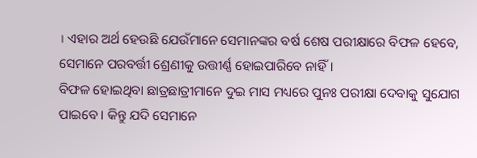। ଏହାର ଅର୍ଥ ହେଉଛି ଯେଉଁମାନେ ସେମାନଙ୍କର ବର୍ଷ ଶେଷ ପରୀକ୍ଷାରେ ବିଫଳ ହେବେ, ସେମାନେ ପରବର୍ତ୍ତୀ ଶ୍ରେଣୀକୁ ଉତ୍ତୀର୍ଣ୍ଣ ହୋଇପାରିବେ ନାହିଁ ।
ବିଫଳ ହୋଇଥିବା ଛାତ୍ରଛାତ୍ରୀମାନେ ଦୁଇ ମାସ ମଧ୍ୟରେ ପୁନଃ ପରୀକ୍ଷା ଦେବାକୁ ସୁଯୋଗ ପାଇବେ । କିନ୍ତୁ ଯଦି ସେମାନେ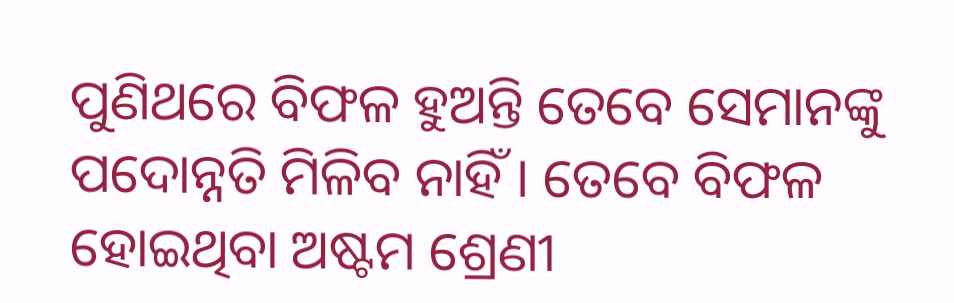ପୁଣିଥରେ ବିଫଳ ହୁଅନ୍ତି ତେବେ ସେମାନଙ୍କୁ ପଦୋନ୍ନତି ମିଳିବ ନାହିଁ । ତେବେ ବିଫଳ ହୋଇଥିବା ଅଷ୍ଟମ ଶ୍ରେଣୀ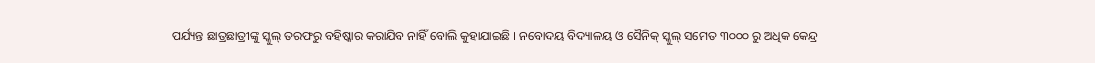ପର୍ଯ୍ୟନ୍ତ ଛାତ୍ରଛାତ୍ରୀଙ୍କୁ ସ୍କୁଲ୍ ତରଫରୁ ବହିଷ୍କାର କରାଯିବ ନାହିଁ ବୋଲି କୁହାଯାଇଛି । ନବୋଦୟ ବିଦ୍ୟାଳୟ ଓ ସୈନିକ୍ ସ୍କୁଲ୍ ସମେତ ୩୦୦୦ ରୁ ଅଧିକ କେନ୍ଦ୍ର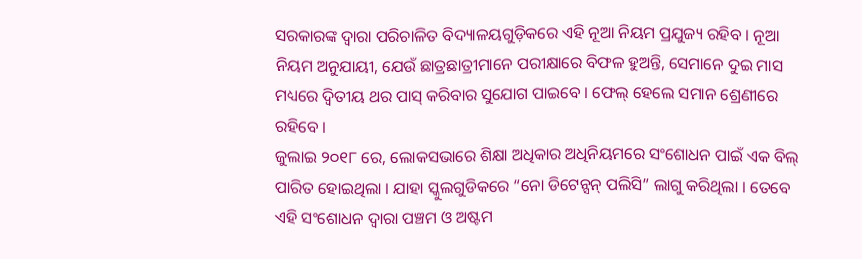ସରକାରଙ୍କ ଦ୍ୱାରା ପରିଚାଳିତ ବିଦ୍ୟାଳୟଗୁଡ଼ିକରେ ଏହି ନୂଆ ନିୟମ ପ୍ରଯୁଜ୍ୟ ରହିବ । ନୂଆ ନିୟମ ଅନୁଯାୟୀ, ଯେଉଁ ଛାତ୍ରଛାତ୍ରୀମାନେ ପରୀକ୍ଷାରେ ବିଫଳ ହୁଅନ୍ତି, ସେମାନେ ଦୁଇ ମାସ ମଧ୍ୟରେ ଦ୍ୱିତୀୟ ଥର ପାସ୍ କରିବାର ସୁଯୋଗ ପାଇବେ । ଫେଲ୍ ହେଲେ ସମାନ ଶ୍ରେଣୀରେ ରହିବେ ।
ଜୁଲାଇ ୨୦୧୮ ରେ, ଲୋକସଭାରେ ଶିକ୍ଷା ଅଧିକାର ଅଧିନିୟମରେ ସଂଶୋଧନ ପାଇଁ ଏକ ବିଲ୍ ପାରିତ ହୋଇଥିଲା । ଯାହା ସ୍କୁଲଗୁଡିକରେ “ନୋ ଡିଟେନ୍ସନ୍ ପଲିସି” ଲାଗୁ କରିଥିଲା । ତେବେ ଏହି ସଂଶୋଧନ ଦ୍ୱାରା ପଞ୍ଚମ ଓ ଅଷ୍ଟମ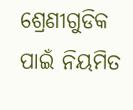ଶ୍ରେଣୀଗୁଡିକ ପାଇଁ ନିୟମିତ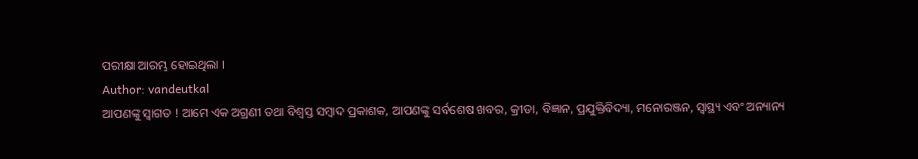ପରୀକ୍ଷା ଆରମ୍ଭ ହୋଇଥିଲା ।
Author: vandeutkal
ଆପଣଙ୍କୁ ସ୍ଵାଗତ ! ଆମେ ଏକ ଅଗ୍ରଣୀ ତଥା ବିଶ୍ୱସ୍ତ ସମ୍ବାଦ ପ୍ରକାଶକ, ଆପଣଙ୍କୁ ସର୍ବଶେଷ ଖବର, କ୍ରୀଡା, ବିଜ୍ଞାନ, ପ୍ରଯୁକ୍ତିବିଦ୍ୟା, ମନୋରଞ୍ଜନ, ସ୍ୱାସ୍ଥ୍ୟ ଏବଂ ଅନ୍ୟାନ୍ୟ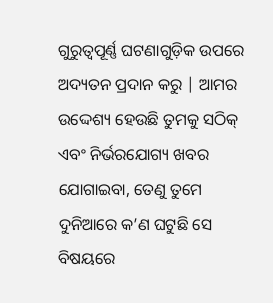ଗୁରୁତ୍ୱପୂର୍ଣ୍ଣ ଘଟଣାଗୁଡ଼ିକ ଉପରେ ଅଦ୍ୟତନ ପ୍ରଦାନ କରୁ | ଆମର ଉଦ୍ଦେଶ୍ୟ ହେଉଛି ତୁମକୁ ସଠିକ୍ ଏବଂ ନିର୍ଭରଯୋଗ୍ୟ ଖବର ଯୋଗାଇବା, ତେଣୁ ତୁମେ ଦୁନିଆରେ କ’ଣ ଘଟୁଛି ସେ ବିଷୟରେ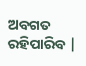ଅବଗତ ରହିପାରିବ |